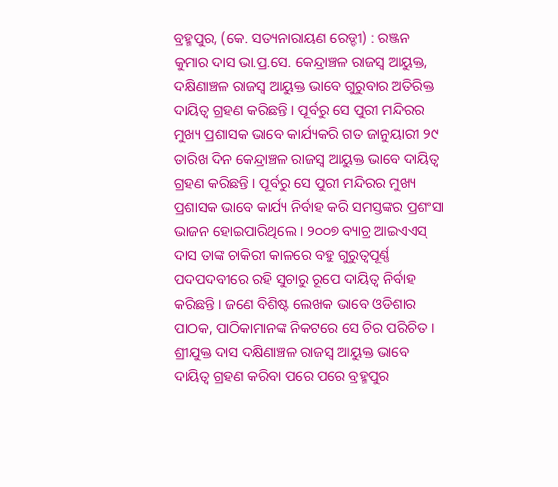ବ୍ରହ୍ମପୁର, (କେ. ସତ୍ୟନାରାୟଣ ରେଡ୍ଡୀ) : ରଞ୍ଜନ କୁମାର ଦାସ ଭା.ପ୍ର.ସେ. କେନ୍ଦ୍ରାଞ୍ଚଳ ରାଜସ୍ୱ ଆୟୁକ୍ତ, ଦକ୍ଷିଣାଞ୍ଚଳ ରାଜସ୍ୱ ଆୟୁକ୍ତ ଭାବେ ଗୁରୁବାର ଅତିରିକ୍ତ ଦାୟିତ୍ୱ ଗ୍ରହଣ କରିଛନ୍ତି । ପୂର୍ବରୁ ସେ ପୁରୀ ମନ୍ଦିରର ମୁଖ୍ୟ ପ୍ରଶାସକ ଭାବେ କାର୍ଯ୍ୟକରି ଗତ ଜାନୁୟାରୀ ୨୯ ତାରିଖ ଦିନ କେନ୍ଦ୍ରାଞ୍ଚଳ ରାଜସ୍ୱ ଆୟୁକ୍ତ ଭାବେ ଦାୟିତ୍ୱ ଗ୍ରହଣ କରିଛନ୍ତି । ପୂର୍ବରୁ ସେ ପୁରୀ ମନ୍ଦିରର ମୁଖ୍ୟ ପ୍ରଶାସକ ଭାବେ କାର୍ଯ୍ୟ ନିର୍ବାହ କରି ସମସ୍ତଙ୍କର ପ୍ରଶଂସା ଭାଜନ ହୋଇପାରିଥିଲେ । ୨୦୦୭ ବ୍ୟାଚ୍ର ଆଇଏଏସ୍ ଦାସ ତାଙ୍କ ଚାକିରୀ କାଳରେ ବହୁ ଗୁରୁତ୍ୱପୂର୍ଣ୍ଣ ପଦପଦବୀରେ ରହି ସୁଚାରୁ ରୂପେ ଦାୟିତ୍ୱ ନିର୍ବାହ କରିଛନ୍ତି । ଜଣେ ବିଶିଷ୍ଟ ଲେଖକ ଭାବେ ଓଡିଶାର ପାଠକ, ପାଠିକାମାନଙ୍କ ନିକଟରେ ସେ ଚିର ପରିଚିତ । ଶ୍ରୀଯୁକ୍ତ ଦାସ ଦକ୍ଷିଣାଞ୍ଚଳ ରାଜସ୍ୱ ଆୟୁକ୍ତ ଭାବେ ଦାୟିତ୍ୱ ଗ୍ରହଣ କରିବା ପରେ ପରେ ବ୍ରହ୍ମପୁର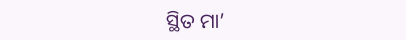ସ୍ଥିତ ମା’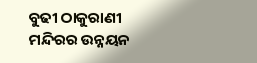ବୁଢୀ ଠାକୁରାଣୀ ମନ୍ଦିରର ଉନ୍ନୟନ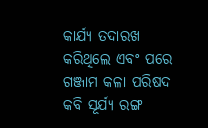କାର୍ଯ୍ୟ ତଦାରଖ କରିଥିଲେ ଏବଂ ପରେ ଗଞ୍ଜାମ କଳା ପରିଷଦ କବି ସୂର୍ଯ୍ୟ ରଙ୍ଗ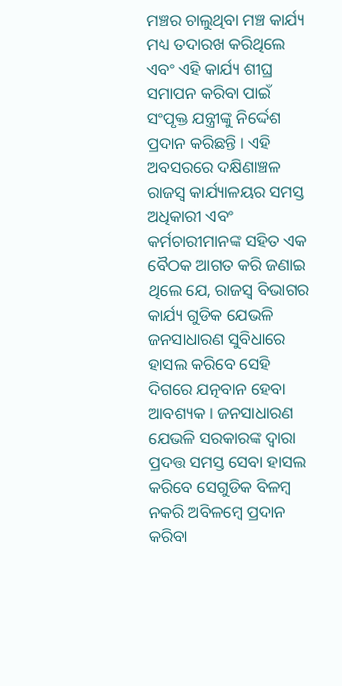ମଞ୍ଚର ଚାଲୁଥିବା ମଞ୍ଚ କାର୍ଯ୍ୟ ମଧ୍ୟ ତଦାରଖ କରିଥିଲେ ଏବଂ ଏହି କାର୍ଯ୍ୟ ଶୀଘ୍ର ସମାପନ କରିବା ପାଇଁ ସଂପୃକ୍ତ ଯନ୍ତ୍ରୀଙ୍କୁ ନିର୍ଦ୍ଦେଶ ପ୍ରଦାନ କରିଛନ୍ତି । ଏହି ଅବସରରେ ଦକ୍ଷିଣାଞ୍ଚଳ ରାଜସ୍ୱ କାର୍ଯ୍ୟାଳୟର ସମସ୍ତ ଅଧିକାରୀ ଏବଂ କର୍ମଚାରୀମାନଙ୍କ ସହିତ ଏକ ବୈଠକ ଆଗତ କରି ଜଣାଇ ଥିଲେ ଯେ, ରାଜସ୍ୱ ବିଭାଗର କାର୍ଯ୍ୟ ଗୁଡିକ ଯେଭଳି ଜନସାଧାରଣ ସୁବିଧାରେ ହାସଲ କରିବେ ସେହି ଦିଗରେ ଯତ୍ନବାନ ହେବା ଆବଶ୍ୟକ । ଜନସାଧାରଣ ଯେଭଳି ସରକାରଙ୍କ ଦ୍ୱାରା ପ୍ରଦତ୍ତ ସମସ୍ତ ସେବା ହାସଲ କରିବେ ସେଗୁଡିକ ବିଳମ୍ବ ନକରି ଅବିଳମ୍ବେ ପ୍ରଦାନ କରିବା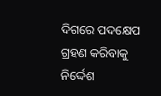ଦିଗରେ ପଦକ୍ଷେପ ଗ୍ରହଣ କରିବାକୁ ନିର୍ଦ୍ଦେଶ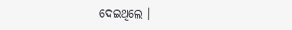ଦେଇଥିଲେ ।